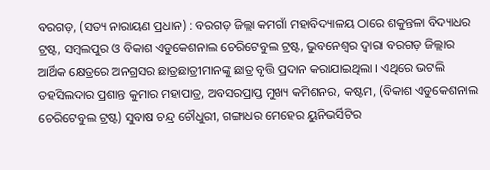ବରଗଡ଼, (ସତ୍ୟ ନାରାୟଣ ପ୍ରଧାନ) : ବରଗଡ଼ ଜିଲ୍ଲା କମଗାଁ ମହାବିଦ୍ୟାଳୟ ଠାରେ ଶକୁନ୍ତଳା ବିଦ୍ୟାଧର ଟ୍ରଷ୍ଟ, ସମ୍ବଲପୁର ଓ ବିକାଶ ଏଡୁକେଶନାଲ ଚେରିଟେବୁଲ ଟ୍ରଷ୍ଟ, ଭୁବନେଶ୍ୱର ଦ୍ୱାରା ବରଗଡ଼ ଜିଲ୍ଲାର ଆର୍ଥିକ କ୍ଷେତ୍ରରେ ଅନଗ୍ରସର ଛାତ୍ରଛାତ୍ରୀମାନଙ୍କୁ ଛାତ୍ର ବୃତ୍ତି ପ୍ରଦାନ କରାଯାଇଥିଲା । ଏଥିରେ ଭଟଲି ତହସିଲଦାର ପ୍ରଶାନ୍ତ କୁମାର ମହାପାତ୍ର, ଅବସରପ୍ରାପ୍ତ ମୁଖ୍ୟ କମିଶନର, କଷ୍ଟମ, (ବିକାଶ ଏଡୁକେଶନାଲ ଚେରିଟେବୁଲ ଟ୍ରଷ୍ଟ) ସୁବାଷ ଚନ୍ଦ୍ର ଚୌଧୁରୀ, ଗଙ୍ଗାଧର ମେହେର ୟୁନିଭର୍ସିଟିର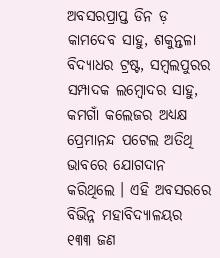ଅବସରପ୍ରାପ୍ତ ଡିନ ଡ଼ କାମଦେବ ସାହୁ, ଶକୁନ୍ତଳା ବିଦ୍ୟାଧର ଟ୍ରଷ୍ଟ, ସମ୍ବଲପୁରର ସମ୍ପାଦକ ଲମ୍ବୋଦର ସାହୁ, କମଗାଁ କଲେଜର ଅଧ୍ୟକ୍ଷ ପ୍ରେମାନନ୍ଦ ପଟେଲ ଅତିଥି ଭାବରେ ଯୋଗଦାନ କରିଥିଲେ । ଏହି ଅବସରରେ ବିଭିନ୍ନ ମହାବିଦ୍ୟାଳୟର ୧୩୩ ଜଣ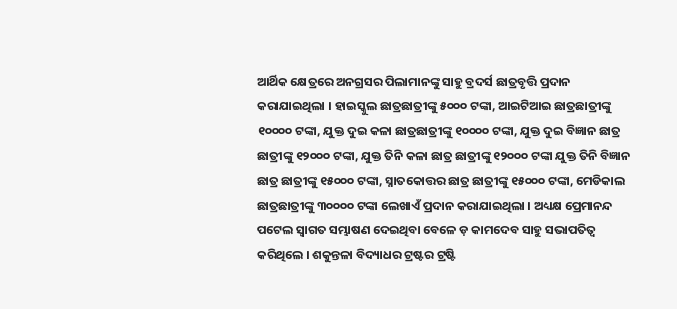ଆର୍ଥିକ କ୍ଷେତ୍ରରେ ଅନଗ୍ରସର ପିଲାମାନଙ୍କୁ ସାହୁ ବ୍ରଦର୍ସ ଛାତ୍ରବୃତ୍ତି ପ୍ରଦାନ କରାଯାଇଥିଲା । ହାଇସ୍କୁଲ ଛାତ୍ରଛାତ୍ରୀଙ୍କୁ ୫୦୦୦ ଟଙ୍କା, ଆଇଟିଆଇ ଛାତ୍ରଛାତ୍ରୀଙ୍କୁ ୧୦୦୦୦ ଟଙ୍କା, ଯୁକ୍ତ ଦୁଇ କଳା ଛାତ୍ରଛାତ୍ରୀଙ୍କୁ ୧୦୦୦୦ ଟଙ୍କା, ଯୁକ୍ତ ଦୁଇ ବିଜ୍ଞାନ ଛାତ୍ର ଛାତ୍ରୀଙ୍କୁ ୧୨୦୦୦ ଟଙ୍କା, ଯୁକ୍ତ ତିନି କଳା ଛାତ୍ର ଛାତ୍ରୀଙ୍କୁ ୧୨୦୦୦ ଟଙ୍କା ଯୁକ୍ତ ତିନି ବିଜ୍ଞାନ ଛାତ୍ର ଛାତ୍ରୀଙ୍କୁ ୧୫୦୦୦ ଟଙ୍କା, ସ୍ନାତକୋତ୍ତର ଛାତ୍ର ଛାତ୍ରୀଙ୍କୁ ୧୫୦୦୦ ଟଙ୍କା, ମେଡିକାଲ ଛାତ୍ରଛାତ୍ରୀଙ୍କୁ ୩୦୦୦୦ ଟଙ୍କା ଲେଖାଏଁ ପ୍ରଦାନ କରାଯାଇଥିଲା । ଅଧ୍ୟକ୍ଷ ପ୍ରେମାନନ୍ଦ ପଟେଲ ସ୍ୱାଗତ ସମ୍ଭାଷଣ ଦେଇଥିବା ବେଳେ ଡ଼ କାମଦେବ ସାହୁ ସଭାପତିତ୍ବ କରିଥିଲେ । ଶକୁନ୍ତଳା ବିଦ୍ୟାଧର ଟ୍ରଷ୍ଟର ଟ୍ରଷ୍ଟି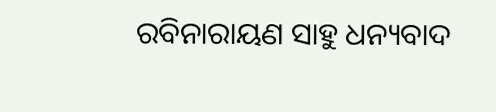ରବିନାରାୟଣ ସାହୁ ଧନ୍ୟବାଦ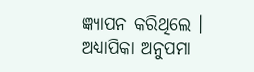ଜ୍ଞ୍ୟାପନ କରିଥିଲେ । ଅଧ୍ୟାପିକା ଅନୁପମା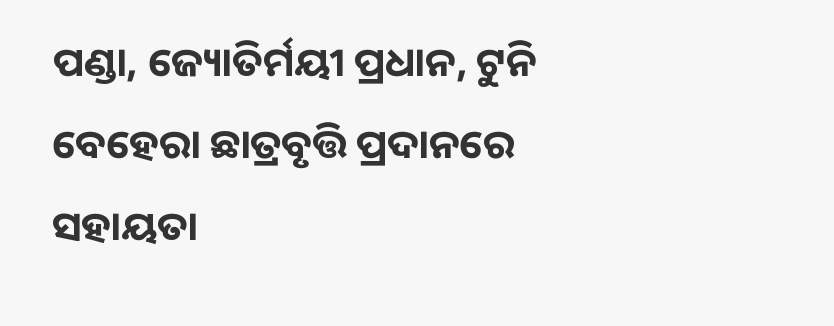ପଣ୍ଡା, ଜ୍ୟୋତିର୍ମୟୀ ପ୍ରଧାନ, ଟୁନି ବେହେରା ଛାତ୍ରବୃତ୍ତି ପ୍ରଦାନରେ ସହାୟତା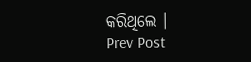କରିଥିଲେ ।
Prev Post